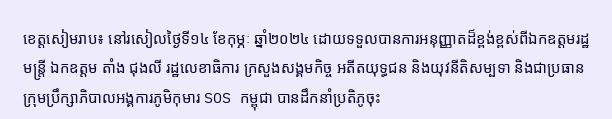ខេត្តសៀមរាប៖ នៅរសៀលថ្ងៃទី១៤ ខែកុម្ភៈ ឆ្នាំ២០២៤ ដោយទទួលបានការអនុញ្ញាតដ៏ខ្ពង់ខ្ពស់ពីឯកឧត្តមរដ្ឋមន្រ្តី ឯកឧត្តម តាំង ជុងលី រដ្ឋលេខាធិការ ក្រសួងសង្គមកិច្ច អតីតយុទ្ធជន និងយុវនីតិសម្បទា និងជាប្រធានក្រុមប្រឹក្សាភិបាលអង្គការភូមិកុមារ SOS កម្ពុជា បានដឹកនាំប្រតិភូចុះ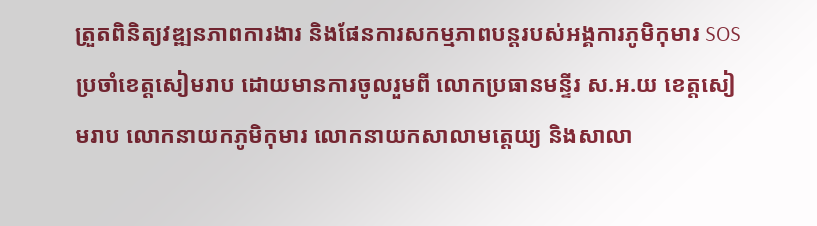ត្រួតពិនិត្យវឌ្ឍនភាពការងារ និងផែនការសកម្មភាពបន្តរបស់អង្គការភូមិកុមារ SOS ប្រចាំខេត្តសៀមរាប ដោយមានការចូលរួមពី លោកប្រធានមន្ទីរ ស.អ.យ ខេត្តសៀមរាប លោកនាយកភូមិកុមារ លោកនាយកសាលាមត្តេយ្យ និងសាលា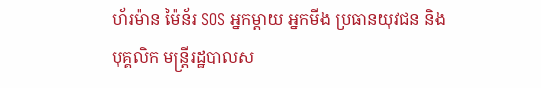ហ័រម៉ាន ម៉ៃន័រ SOS អ្នកម្តាយ អ្នកមីង ប្រធានយុវជន និងបុគ្គលិក មន្ត្រីរដ្ឋបាលស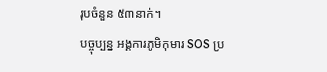រុបចំនួន ៥៣នាក់។
បច្ចុប្បន្ន អង្គការភូមិកុមារ SOS ប្រ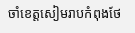ចាំខេត្តសៀមរាបកំពុងថែ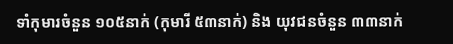ទាំកុមារចំនួន ១០៥នាក់ (កុមារី ៥៣នាក់) និង យុវជនចំនួន ៣៣នាក់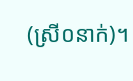(ស្រី០នាក់)។